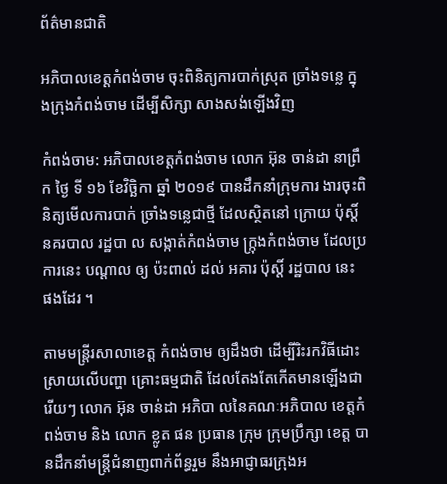ព័ត៌មានជាតិ

អភិបាលខេត្តកំពង់ចាម ចុះពិនិត្យការបាក់ស្រុត ច្រាំងទន្លេ ក្នុងក្រុងកំពង់ចាម ដើម្បីសិក្សា សាងសង់ឡើងវិញ

កំពង់ចាម: អភិបាលខេត្តកំពង់ចាម លោក អ៊ុន ចាន់ដា នាព្រឹក ថ្ងៃ ទី ១៦ ខែវិច្ឆិកា ឆ្នាំ ២០១៩ បានដឹកនាំក្រុមការ ងារចុះពិនិត្យមើលការបាក់ ច្រាំងទន្លេជាថ្មី ដែលស្ថិតនៅ ក្រោយ ប៉ុស្តិ៍ នគរបាល រដ្ឋបា ល សង្កាត់កំពង់ចាម ក្ក្រុងកំពង់ចាម ដែលប្រការនេះ បណ្តាល ឲ្យ ប៉ះពាល់ ដល់ អគារ ប៉ុស្តិ៍ រដ្ឋបាល នេះ ផងដែរ ។

តាមមន្ត្រីរសាលាខេត្ត កំពង់ចាម ឲ្យដឹងថា ដេីម្បីរិះរកវិធីដោះស្រាយលេីបញ្ហា គ្រោះធម្មជាតិ ដែលតែងតែកើតមានឡើងជារេីយៗ លោក អ៊ុន ចាន់ដា អភិបា លនៃគណៈអភិបាល ខេត្តកំពង់ចាម និង លោក ខ្លូត ផន ប្រធាន ក្រុម ក្រុមប្រឹក្សា ខេត្ត បានដឹកនាំមន្ត្រីជំនាញពាក់ព័ន្ធរួម នឹងអាជ្ញាធរក្រុងអ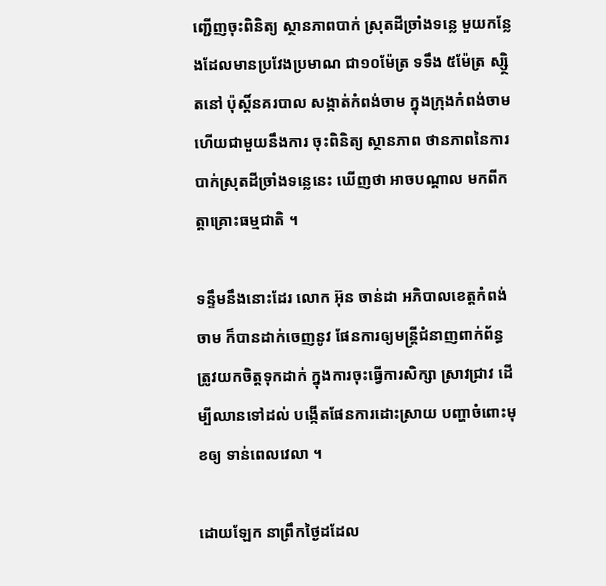ញ្ជើញចុះពិនិត្យ ស្ថានភាពបាក់ ស្រុតដីច្រាំងទន្លេ មួយកន្លែងដែលមានប្រវែងប្រមាណ ជា១០ម៉ែត្រ ទទឹង ៥ម៉ែត្រ ស្ស្ថិតនៅ ប៉ុស្តិ៍នគរបាល សង្កាត់កំពង់ចាម ក្នុងក្រុងកំពង់ចាម ហើយជាមួយនឹងការ ចុះពិនិត្យ ស្ថានភាព ថានភាពនៃការបាក់ស្រុតដីច្រាំងទន្លេនេះ ឃើញថា អាចបណ្ដាល មកពីកត្តាគ្រោះធម្មជាតិ ។

ទន្ទឹមនឹងនោះដែរ លោក អ៊ុន ចាន់ដា អភិបាលខេត្តកំពង់ចាម ក៏បានដាក់ចេញនូវ ផែនការឲ្យមន្ត្រីជំនាញពាក់ព័ន្ធ ត្រូវយកចិត្តទុកដាក់ ក្នុងការចុះធ្វើការសិក្សា ស្រាវជ្រាវ ដេីម្បីឈានទៅដល់ បង្កើតផែនការដោះស្រាយ បញ្ហាចំពោះមុខឲ្យ ទាន់ពេលវេលា ។

ដោយឡែក នាព្រឹកថ្ងៃដដែល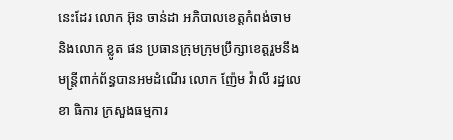នេះដែរ លោក អ៊ុន ចាន់ដា អភិបាលខេត្តកំពង់ចាម និងលោក ខ្លូត ផន ប្រធានក្រុមក្រុមប្រឹក្សាខេត្តរួមនឹង មន្ត្រីពាក់ព័ន្ធបានអមដំណើរ លោក ញ៉ែម វ៉ាលី រដ្ឋលេខា ធិការ ក្រសួងធម្មការ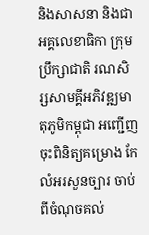និងសាសនា និងជាអគ្គលេខាធិកា ក្រុមប្រឹក្សាជាតិ រណសិរ្សសាមគ្គីអភិវឌ្ឍមាតុភូមិកម្ពុជា អញ្ជើញចុះពិនិត្យគម្រោង កែលំអរសួនច្បារ ចាប់ពីចំណុចគល់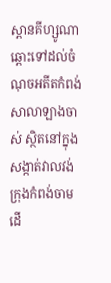ស្ពានគីហ្សូណា ឆ្ពោះទៅដល់ចំណុចអតីតកំពង់ សាលាឡាងចាស់ ស្ថិតនៅក្នុងសង្កាត់វាលវង់ក្រុងកំពង់ចាម ដេី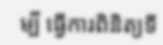ម្បី ធ្វើការពិនិត្យទី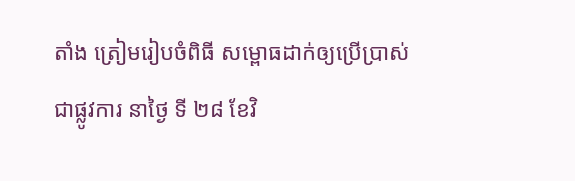តាំង ត្រៀមរៀបចំពិធី សម្ពោធដាក់ឲ្យប្រើប្រាស់ជាផ្លូវការ នាថ្ងៃ ទី ២៨ ខែវិ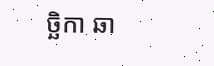ច្ឆិកា ឆា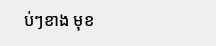ប់ៗខាង មុខ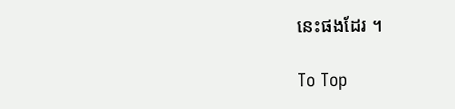នេះផងដែរ ។

To Top